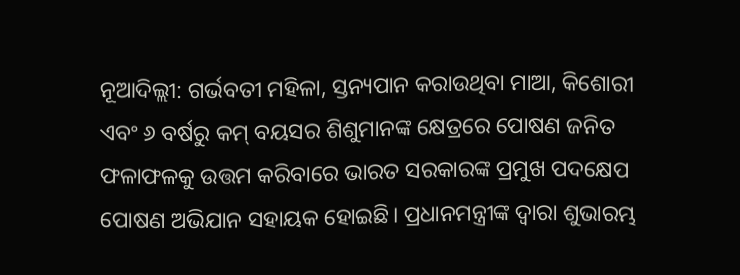ନୂଆଦିଲ୍ଲୀ: ଗର୍ଭବତୀ ମହିଳା, ସ୍ତନ୍ୟପାନ କରାଉଥିବା ମାଆ, କିଶୋରୀ ଏବଂ ୬ ବର୍ଷରୁ କମ୍ ବୟସର ଶିଶୁମାନଙ୍କ କ୍ଷେତ୍ରରେ ପୋଷଣ ଜନିତ ଫଳାଫଳକୁ ଉତ୍ତମ କରିବାରେ ଭାରତ ସରକାରଙ୍କ ପ୍ରମୁଖ ପଦକ୍ଷେପ ପୋଷଣ ଅଭିଯାନ ସହାୟକ ହୋଇଛି। ପ୍ରଧାନମନ୍ତ୍ରୀଙ୍କ ଦ୍ୱାରା ଶୁଭାରମ୍ଭ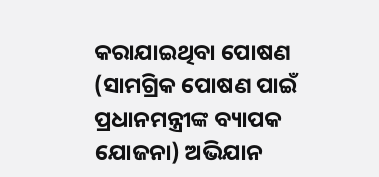କରାଯାଇଥିବା ପୋଷଣ (ସାମଗ୍ରିକ ପୋଷଣ ପାଇଁ ପ୍ରଧାନମନ୍ତ୍ରୀଙ୍କ ବ୍ୟାପକ ଯୋଜନା) ଅଭିଯାନ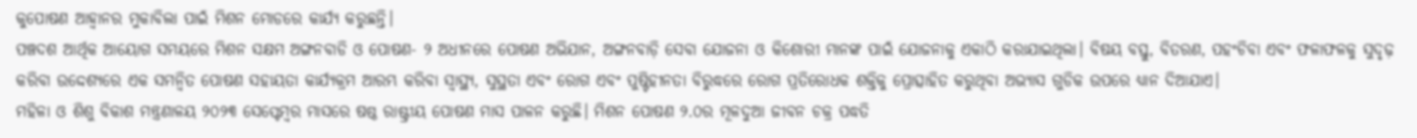କୁପୋଷଣ ଆହ୍ୱାନର ମୁକାବିଲା ପାଇଁ ମିଶନ ମୋଡରେ କାର୍ଯ୍ୟ କରୁଛନ୍ତି।
ପଞ୍ଚଦଶ ଆର୍ଥିକ ଆୟୋଗ ସମୟରେ ମିଶନ ସକ୍ଷମ ଅଙ୍ଗନବାଡି ଓ ପୋଷଣ- ୨ ଅଧୀନରେ ପୋଷଣ ଅଭିଯାନ, ଅଙ୍ଗନବାଡ଼ି ସେବା ଯୋଜନା ଓ କିଶୋରୀ ମାନଙ୍କ ପାଇଁ ଯୋଜନାକୁ ଏକାଠି କରାଯାଇଥିଲା। ବିଷୟ ବସ୍ତୁ, ବିତରଣ, ପହଂଚିବା ଏବଂ ଫଳାଫଳକୁ ସୁଦୃଢ଼ କରିବା ଉଦ୍ଦେଶ୍ୟରେ ଏକ ସମନ୍ୱିତ ପୋଷଣ ସହାୟତା କାର୍ଯ୍ୟକ୍ରମ ଆରମ୍ଭ କରିବା ସ୍ୱାସ୍ଥ୍ୟ, ସୁସ୍ଥତା ଏବଂ ରୋଗ ଏବଂ ପୁଷ୍ଟିହୀନତା ବିରୁଦ୍ଧରେ ରୋଗ ପ୍ରତିରୋଧକ ଶକ୍ତିକୁ ପ୍ରୋତ୍ସାହିତ କରୁଥିବା ଅଭ୍ୟାସ ଗୁଡିକ ଉପରେ ଧ୍ୟାନ ଦିଆଯାଏ।
ମହିଳା ଓ ଶିଶୁ ବିକାଶ ମନ୍ତ୍ରଣାଳୟ ୨୦୨୩ ସେପ୍ଟେମ୍ବର ମାସରେ ଷଷ୍ଠ ରାଷ୍ଟ୍ରୀୟ ପୋଷଣ ମାସ ପାଳନ କରୁଛି। ମିଶନ ପୋଷଣ ୨.୦ର ମୂଳଦୁଆ ଜୀବନ ଚକ୍ର ପଦ୍ଧତି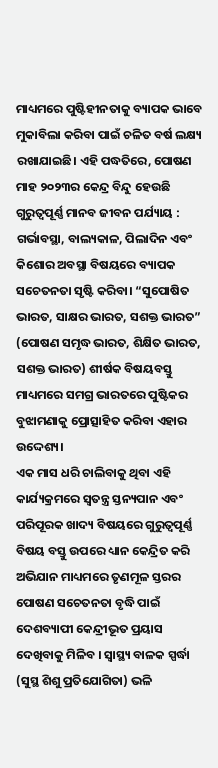ମାଧ୍ୟମରେ ପୁଷ୍ଟିହୀନତାକୁ ବ୍ୟାପକ ଭାବେ ମୁକାବିଲା କରିବା ପାଇଁ ଚଳିତ ବର୍ଷ ଲକ୍ଷ୍ୟ ରଖାଯାଇଛି। ଏହି ପଦ୍ଧତିରେ, ପୋଷଣ ମାହ ୨୦୨୩ର କେନ୍ଦ୍ର ବିନ୍ଦୁ ହେଉଛି ଗୁରୁତ୍ୱପୂର୍ଣ୍ଣ ମାନବ ଜୀବନ ପର୍ଯ୍ୟାୟ : ଗର୍ଭାବସ୍ଥା, ବାଲ୍ୟକାଳ, ପିଲାଦିନ ଏବଂ କିଶୋର ଅବସ୍ଥା ବିଷୟରେ ବ୍ୟାପକ ସଚେତନତା ସୃଷ୍ଟି କରିବା। “ସୁପୋଷିତ ଭାରତ, ସାକ୍ଷର ଭାରତ, ସଶକ୍ତ ଭାରତ” (ପୋଷଣ ସମୃଦ୍ଧ ଭାରତ, ଶିକ୍ଷିତ ଭାରତ, ସଶକ୍ତ ଭାରତ) ଶୀର୍ଷକ ବିଷୟବସ୍ତୁ ମାଧ୍ୟମରେ ସମଗ୍ର ଭାରତରେ ପୁଷ୍ଟିକର ବୁଝାମଣାକୁ ପ୍ରୋତ୍ସାହିତ କରିବା ଏହାର ଉଦ୍ଦେଶ୍ୟ।
ଏକ ମାସ ଧରି ଚାଲିବାକୁ ଥିବା ଏହି କାର୍ଯ୍ୟକ୍ରମରେ ସ୍ୱତନ୍ତ୍ର ସ୍ତନ୍ୟପାନ ଏବଂ ପରିପୂରକ ଖାଦ୍ୟ ବିଷୟରେ ଗୁରୁତ୍ୱପୂର୍ଣ୍ଣ ବିଷୟ ବସ୍ତୁ ଉପରେ ଧ୍ୟାନ କେନ୍ଦ୍ରିତ କରି ଅଭିଯାନ ମାଧ୍ୟମରେ ତୃଣମୂଳ ସ୍ତରର ପୋଷଣ ସଚେତନତା ବୃଦ୍ଧି ପାଇଁ ଦେଶବ୍ୟାପୀ କେନ୍ଦ୍ରୀଭୂତ ପ୍ରୟାସ ଦେଖିବାକୁ ମିଳିବ । ସ୍ୱାସ୍ଥ୍ୟ ବାଳକ ସ୍ପର୍ଦ୍ଧା (ସୁସ୍ଥ ଶିଶୁ ପ୍ରତିଯୋଗିତା) ଭଳି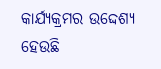କାର୍ଯ୍ୟକ୍ରମର ଉଦ୍ଦେଶ୍ୟ ହେଉଛି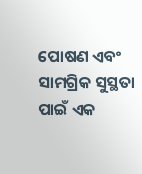ପୋଷଣ ଏବଂ ସାମଗ୍ରିକ ସୁସ୍ଥତା ପାଇଁ ଏକ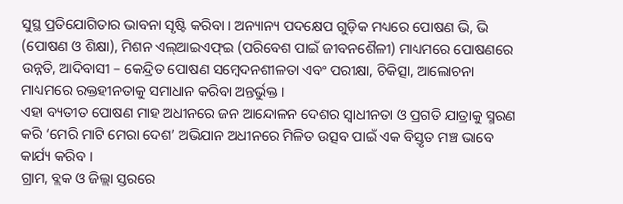ସୁସ୍ଥ ପ୍ରତିଯୋଗିତାର ଭାବନା ସୃଷ୍ଟି କରିବା । ଅନ୍ୟାନ୍ୟ ପଦକ୍ଷେପ ଗୁଡ଼ିକ ମଧ୍ୟରେ ପୋଷଣ ଭି, ଭି (ପୋଷଣ ଓ ଶିକ୍ଷା), ମିଶନ ଏଲ୍ଆଇଏଫ୍ଇ (ପରିବେଶ ପାଇଁ ଜୀବନଶୈଳୀ) ମାଧ୍ୟମରେ ପୋଷଣରେ ଉନ୍ନତି, ଆଦିବାସୀ – କେନ୍ଦ୍ରିତ ପୋଷଣ ସମ୍ବେଦନଶୀଳତା ଏବଂ ପରୀକ୍ଷା, ଚିକିତ୍ସା, ଆଲୋଚନା ମାଧ୍ୟମରେ ରକ୍ତହୀନତାକୁ ସମାଧାନ କରିବା ଅନ୍ତର୍ଭୁକ୍ତ ।
ଏହା ବ୍ୟତୀତ ପୋଷଣ ମାହ ଅଧୀନରେ ଜନ ଆନ୍ଦୋଳନ ଦେଶର ସ୍ୱାଧୀନତା ଓ ପ୍ରଗତି ଯାତ୍ରାକୁ ସ୍ମରଣ କରି ‘ମେରି ମାଟି ମେରା ଦେଶ’ ଅଭିଯାନ ଅଧୀନରେ ମିଳିତ ଉତ୍ସବ ପାଇଁ ଏକ ବିସ୍ତୃତ ମଞ୍ଚ ଭାବେ କାର୍ଯ୍ୟ କରିବ ।
ଗ୍ରାମ, ବ୍ଲକ ଓ ଜିଲ୍ଲା ସ୍ତରରେ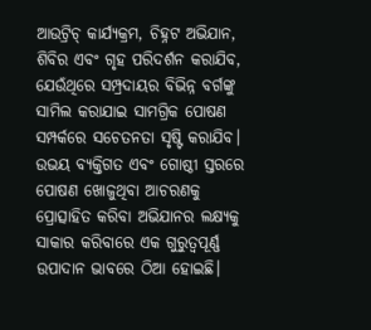ଆଉଟ୍ରିଚ୍ କାର୍ଯ୍ୟକ୍ରମ, ଚିହ୍ନଟ ଅଭିଯାନ, ଶିବିର ଏବଂ ଗୃହ ପରିଦର୍ଶନ କରାଯିବ, ଯେଉଁଥିରେ ସମ୍ପ୍ରଦାୟର ବିଭିନ୍ନ ବର୍ଗଙ୍କୁ ସାମିଲ କରାଯାଇ ସାମଗ୍ରିକ ପୋଷଣ ସମ୍ପର୍କରେ ସଚେତନତା ସୃଷ୍ଟି କରାଯିବ। ଉଭୟ ବ୍ୟକ୍ତିଗତ ଏବଂ ଗୋଷ୍ଠୀ ସ୍ତରରେ ପୋଷଣ ଖୋଜୁଥିବା ଆଚରଣକୁ ପ୍ରୋତ୍ସାହିତ କରିବା ଅଭିଯାନର ଲକ୍ଷ୍ୟକୁ ସାକାର କରିବାରେ ଏକ ଗୁରୁତ୍ୱପୂର୍ଣ୍ଣ ଉପାଦାନ ଭାବରେ ଠିଆ ହୋଇଛି।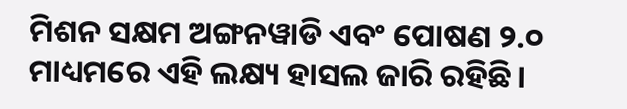ମିଶନ ସକ୍ଷମ ଅଙ୍ଗନୱାଡି ଏବଂ ପୋଷଣ ୨.୦ ମାଧ୍ୟମରେ ଏହି ଲକ୍ଷ୍ୟ ହାସଲ ଜାରି ରହିଛି।